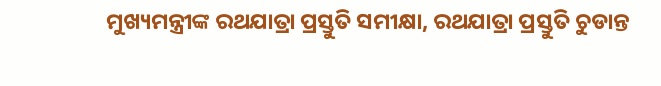ମୁଖ୍ୟମନ୍ତ୍ରୀଙ୍କ ରଥଯାତ୍ରା ପ୍ରସ୍ତୁତି ସମୀକ୍ଷା, ରଥଯାତ୍ରା ପ୍ରସ୍ତୁତି ଚୁଡାନ୍ତ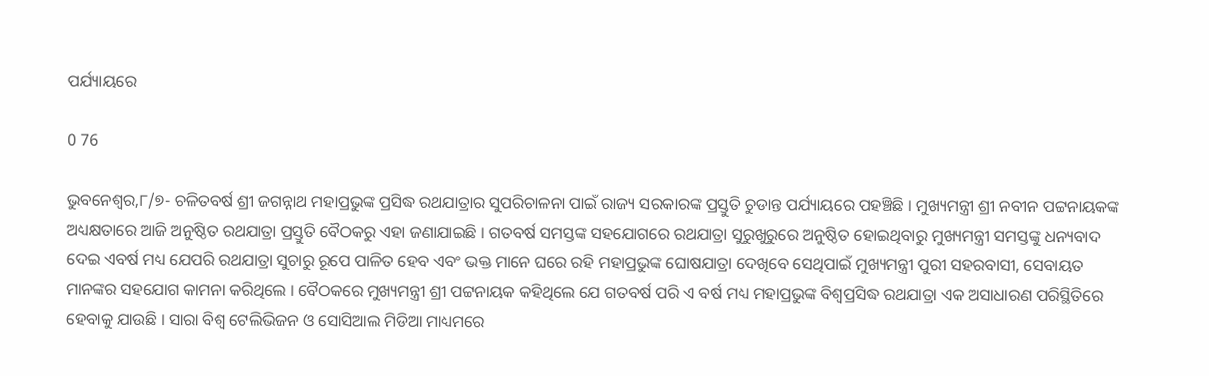ପର୍ଯ୍ୟାୟରେ

0 76

ଭୁବନେଶ୍ୱର,୮/୭- ଚଳିତବର୍ଷ ଶ୍ରୀ ଜଗନ୍ନାଥ ମହାପ୍ରଭୁଙ୍କ ପ୍ରସିଦ୍ଧ ରଥଯାତ୍ରାର ସୁପରିଚାଳନା ପାଇଁ ରାଜ୍ୟ ସରକାରଙ୍କ ପ୍ରସ୍ତୁତି ଚୁଡାନ୍ତ ପର୍ଯ୍ୟାୟରେ ପହଞ୍ଚିଛି । ମୁଖ୍ୟମନ୍ତ୍ରୀ ଶ୍ରୀ ନବୀନ ପଟ୍ଟନାୟକଙ୍କ ଅଧ୍ୟକ୍ଷତାରେ ଆଜି ଅନୁଷ୍ଠିତ ରଥଯାତ୍ରା ପ୍ରସ୍ତୁତି ବୈଠକରୁ ଏହା ଜଣାଯାଇଛି । ଗତବର୍ଷ ସମସ୍ତଙ୍କ ସହଯୋଗରେ ରଥଯାତ୍ରା ସୁରୁଖୁରୁରେ ଅନୁଷ୍ଠିତ ହୋଇଥିବାରୁ ମୁଖ୍ୟମନ୍ତ୍ରୀ ସମସ୍ତଙ୍କୁ ଧନ୍ୟବାଦ ଦେଇ ଏବର୍ଷ ମଧ୍ୟ ଯେପରି ରଥଯାତ୍ରା ସୁଚାରୁ ରୂପେ ପାଳିତ ହେବ ଏବଂ ଭକ୍ତ ମାନେ ଘରେ ରହି ମହାପ୍ରଭୁଙ୍କ ଘୋଷଯାତ୍ରା ଦେଖିବେ ସେଥିପାଇଁ ମୁଖ୍ୟମନ୍ତ୍ରୀ ପୁରୀ ସହରବାସୀ, ସେବାୟତ ମାନଙ୍କର ସହଯୋଗ କାମନା କରିଥିଲେ । ବୈଠକରେ ମୁଖ୍ୟମନ୍ତ୍ରୀ ଶ୍ରୀ ପଟ୍ଟନାୟକ କହିଥିଲେ ଯେ ଗତବର୍ଷ ପରି ଏ ବର୍ଷ ମଧ୍ୟ ମହାପ୍ରଭୁଙ୍କ ବିଶ୍ୱପ୍ରସିଦ୍ଧ ରଥଯାତ୍ରା ଏକ ଅସାଧାରଣ ପରିସ୍ଥିତିରେ ହେବାକୁ ଯାଉଛି । ସାରା ବିଶ୍ୱ ଟେଲିଭିଜନ ଓ ସୋସିଆଲ ମିଡିଆ ମାଧ୍ୟମରେ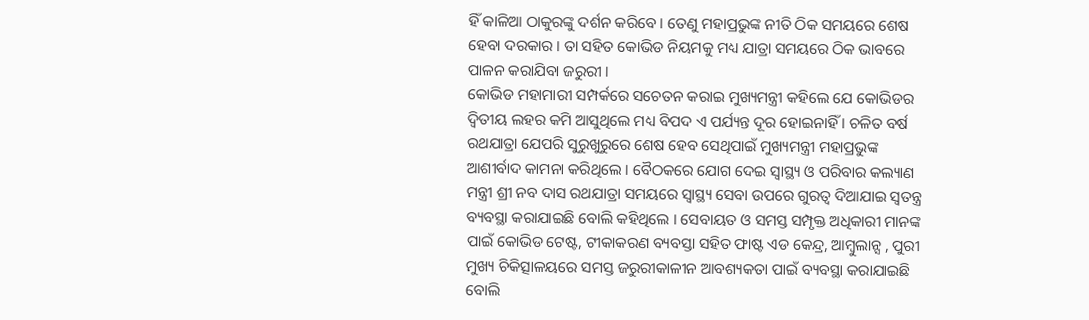ହିଁ କାଳିଆ ଠାକୁରଙ୍କୁ ଦର୍ଶନ କରିବେ । ତେଣୁ ମହାପ୍ରଭୁଙ୍କ ନୀତି ଠିକ ସମୟରେ ଶେଷ ହେବା ଦରକାର । ତା ସହିତ କୋଭିଡ ନିୟମକୁ ମଧ୍ୟ ଯାତ୍ରା ସମୟରେ ଠିକ ଭାବରେ ପାଳନ କରାଯିବା ଜରୁରୀ ।
କୋଭିଡ ମହାମାରୀ ସମ୍ପର୍କରେ ସଚେତନ କରାଇ ମୁଖ୍ୟମନ୍ତ୍ରୀ କହିଲେ ଯେ କୋଭିଡର ଦ୍ୱିତୀୟ ଲହର କମି ଆସୁଥିଲେ ମଧ୍ୟ ବିପଦ ଏ ପର୍ଯ୍ୟନ୍ତ ଦୂର ହୋଇନାହିଁ । ଚଳିତ ବର୍ଷ ରଥଯାତ୍ରା ଯେପରି ସୁରୁଖୁରୁରେ ଶେଷ ହେବ ସେଥିପାଇଁ ମୁଖ୍ୟମନ୍ତ୍ରୀ ମହାପ୍ରଭୁଙ୍କ ଆଶୀର୍ବାଦ କାମନା କରିଥିଲେ । ବୈଠକରେ ଯୋଗ ଦେଇ ସ୍ୱାସ୍ଥ୍ୟ ଓ ପରିବାର କଲ୍ୟାଣ ମନ୍ତ୍ରୀ ଶ୍ରୀ ନବ ଦାସ ରଥଯାତ୍ରା ସମୟରେ ସ୍ୱାସ୍ଥ୍ୟ ସେବା ଉପରେ ଗୁରତ୍ୱ ଦିଆଯାଇ ସ୍ୱତନ୍ତ୍ର ବ୍ୟବସ୍ଥା କରାଯାଇଛି ବୋଲି କହିଥିଲେ । ସେବାୟତ ଓ ସମସ୍ତ ସମ୍ପୃକ୍ତ ଅଧିକାରୀ ମାନଙ୍କ ପାଇଁ କୋଭିଡ ଟେଷ୍ଟ, ଟୀକାକରଣ ବ୍ୟବସ୍ତା ସହିତ ଫାଷ୍ଟ ଏଡ କେନ୍ଦ୍ର, ଆମ୍ବୁଲାନ୍ସ , ପୁରୀ ମୁଖ୍ୟ ଚିକିତ୍ସାଳୟରେ ସମସ୍ତ ଜରୁରୀକାଳୀନ ଆବଶ୍ୟକତା ପାଇଁ ବ୍ୟବସ୍ଥା କରାଯାଇଛି ବୋଲି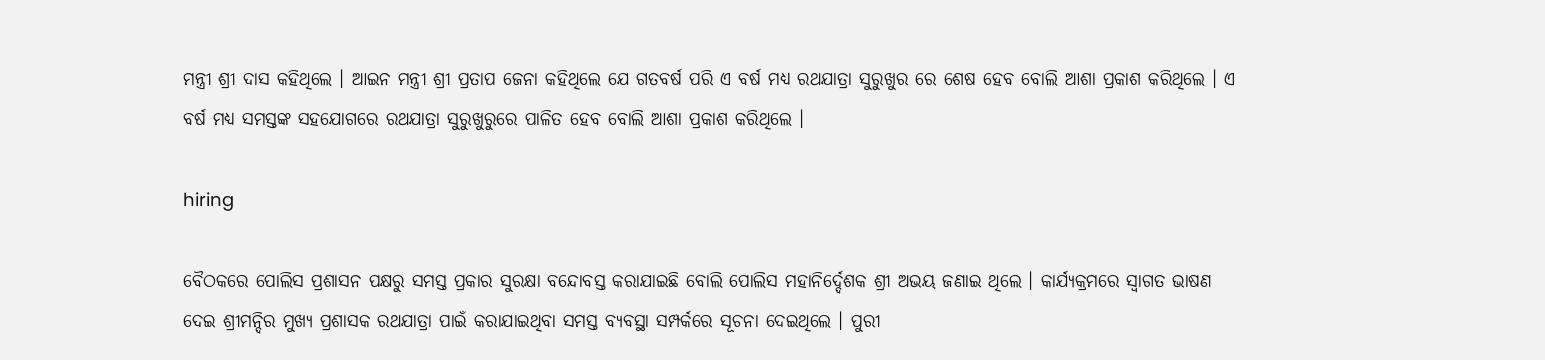ମନ୍ତ୍ରୀ ଶ୍ରୀ ଦାସ କହିଥିଲେ । ଆଇନ ମନ୍ତ୍ରୀ ଶ୍ରୀ ପ୍ରତାପ ଜେନା କହିଥିଲେ ଯେ ଗତବର୍ଷ ପରି ଏ ବର୍ଷ ମଧ୍ୟ ରଥଯାତ୍ରା ସୁରୁଖୁର ରେ ଶେଷ ହେବ ବୋଲି ଆଶା ପ୍ରକାଶ କରିଥିଲେ । ଏ ବର୍ଷ ମଧ୍ୟ ସମସ୍ତଙ୍କ ସହଯୋଗରେ ରଥଯାତ୍ରା ସୁରୁଖୁରୁରେ ପାଳିତ ହେବ ବୋଲି ଆଶା ପ୍ରକାଶ କରିଥିଲେ ।

hiring

ବୈଠକରେ ପୋଲିସ ପ୍ରଶାସନ ପକ୍ଷରୁ ସମସ୍ତ ପ୍ରକାର ସୁରକ୍ଷା ବନ୍ଦୋବସ୍ତ କରାଯାଇଛି ବୋଲି ପୋଲିସ ମହାନିର୍ଦ୍ଦେଶକ ଶ୍ରୀ ଅଭୟ ଜଣାଇ ଥିଲେ । କାର୍ଯ୍ୟକ୍ରମରେ ସ୍ୱାଗତ ଭାଷଣ ଦେଇ ଶ୍ରୀମନ୍ଦିର ମୁଖ୍ୟ ପ୍ରଶାସକ ରଥଯାତ୍ରା ପାଇଁ କରାଯାଇଥିବା ସମସ୍ତ ବ୍ୟବସ୍ଥା ସମ୍ପର୍କରେ ସୂଚନା ଦେଇଥିଲେ । ପୁରୀ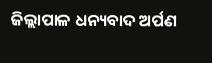ଜିଲ୍ଲାପାଳ ଧନ୍ୟବାଦ ଅର୍ପଣ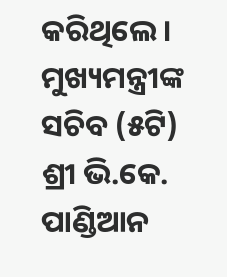କରିଥିଲେ । ମୁଖ୍ୟମନ୍ତ୍ରୀଙ୍କ ସଚିବ (୫ଟି) ଶ୍ରୀ ଭି.କେ. ପାଣ୍ଡିଆନ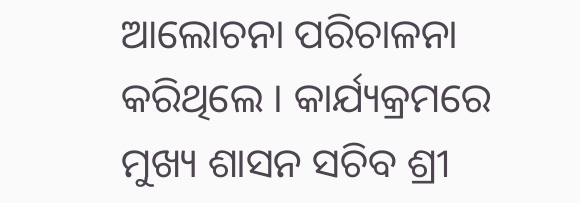ଆଲୋଚନା ପରିଚାଳନା କରିଥିଲେ । କାର୍ଯ୍ୟକ୍ରମରେ ମୁଖ୍ୟ ଶାସନ ସଚିବ ଶ୍ରୀ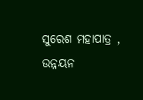ସୁରେଶ ମହାପାତ୍ର , ଉନ୍ନୟନ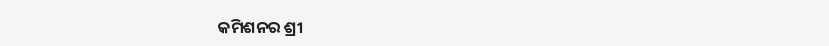କମିଶନର ଶ୍ରୀ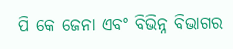ପି କେ ଜେନା ଏବଂ ବିଭିନ୍ନ ବିଭାଗର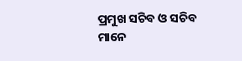ପ୍ରମୁଖ ସଚିବ ଓ ସଚିବ ମାନେ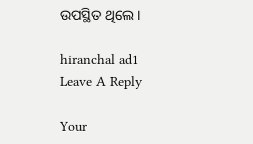ଉପସ୍ଥିତ ଥିଲେ ।

hiranchal ad1
Leave A Reply

Your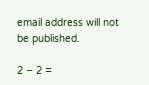email address will not be published.

2 − 2 =